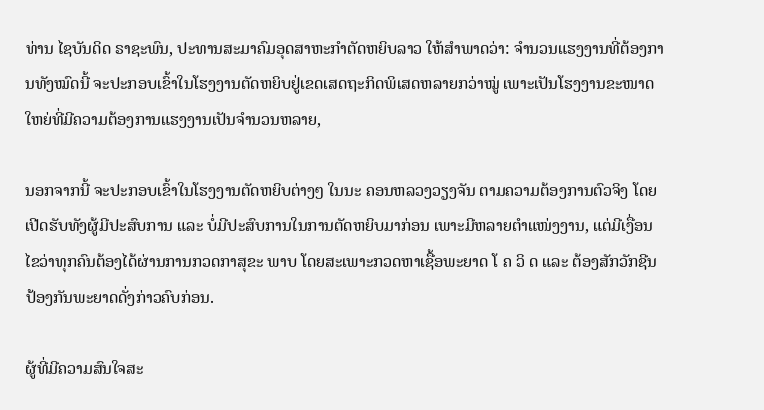ທ່ານ ໄຊບັນດິດ ຣາຊະພົນ, ປະທານສະມາຄົມອຸດສາຫະກຳຕັດຫຍິບລາວ ໃຫ້ສໍາພາດວ່າ: ຈຳນວນແຮງງານທີ່ຕ້ອງການທັງໝົດນີ້ ຈະປະກອບເຂົ້າໃນໂຮງງານຕັດຫຍິບຢູ່ເຂດເສດຖະກິດພິເສດຫລາຍກວ່າໝູ່ ເພາະເປັນໂຮງງານຂະໜາດໃຫຍ່ທີ່ມີຄວາມຕ້ອງການແຮງງານເປັນຈໍານວນຫລາຍ,

ນອກຈາກນີ້ ຈະປະກອບເຂົ້າໃນໂຮງງານຕັດຫຍິບຕ່າງໆ ໃນນະ ຄອນຫລວງວຽງຈັນ ຕາມຄວາມຕ້ອງການຕົວຈິງ ໂດຍເປີດຮັບທັງຜູ້ມີປະສົບການ ແລະ ບໍ່ມີປະສົບການໃນການຕັດຫຍິບມາກ່ອນ ເພາະມີຫລາຍຕໍາແໜ່ງງານ, ແຕ່ມີເງື່ອນໄຂວ່າທຸກຄົນຕ້ອງໄດ້ຜ່ານການກວດກາສຸຂະ ພາບ ໂດຍສະເພາະກວດຫາເຊື້ອພະຍາດ ໂ ຄ ວິ ດ ແລະ ຕ້ອງສັກວັກຊີນປ້ອງກັນພະຍາດດັ່ງກ່າວຄົບກ່ອນ.

ຜູ້ທີ່ມີຄວາມສົນໃຈສະ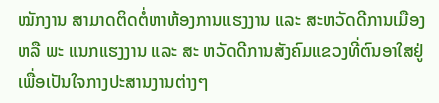ໝັກງານ ສາມາດຕິດຕໍ່ຫາຫ້ອງການແຮງງານ ແລະ ສະຫວັດດີການເມືອງ ຫລື ພະ ແນກແຮງງານ ແລະ ສະ ຫວັດດີການສັງຄົມແຂວງທີ່ຕົນອາໃສຢູ່ ເພື່ອເປັນໃຈກາງປະສານງານຕ່າງໆ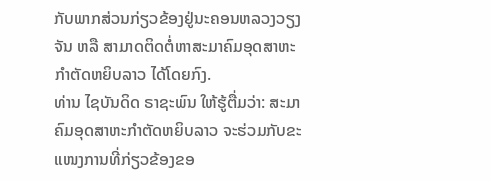ກັບພາກສ່ວນກ່ຽວຂ້ອງຢູ່ນະຄອນຫລວງວຽງຈັນ ຫລື ສາມາດຕິດຕໍ່ຫາສະມາຄົມອຸດສາຫະກຳຕັດຫຍິບລາວ ໄດ້ໂດຍກົງ.
ທ່ານ ໄຊບັນດິດ ຣາຊະພົນ ໃຫ້ຮູ້ຕື່ມວ່າ: ສະມາຄົມອຸດສາຫະກຳຕັດຫຍິບລາວ ຈະຮ່ວມກັບຂະແໜງການທີ່ກ່ຽວຂ້ອງຂອ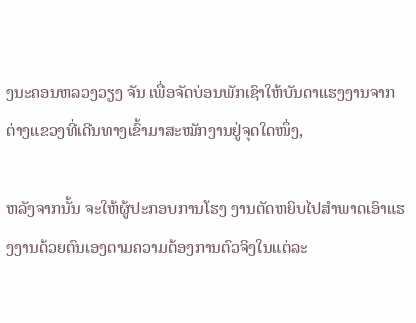ງນະຄອນຫລວງວຽງ ຈັນ ເພື່ອຈັດບ່ອນພັກເຊົາໃຫ້ບັນດາແຮງງານຈາກຕ່າງແຂວງທີ່ເດີນທາງເຂົ້າມາສະໝັກງານຢູ່ຈຸດໃດໜຶ່ງ,

ຫລັງຈາກນັ້ນ ຈະໃຫ້ຜູ້ປະກອບການໂຮງ ງານຕັດຫຍິບໄປສໍາພາດເອົາແຮງງານດ້ວຍຕົນເອງຕາມຄວາມຕ້ອງການຕົວຈິງໃນແຕ່ລະ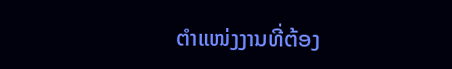ຕໍາແໜ່ງງານທີ່ຕ້ອງ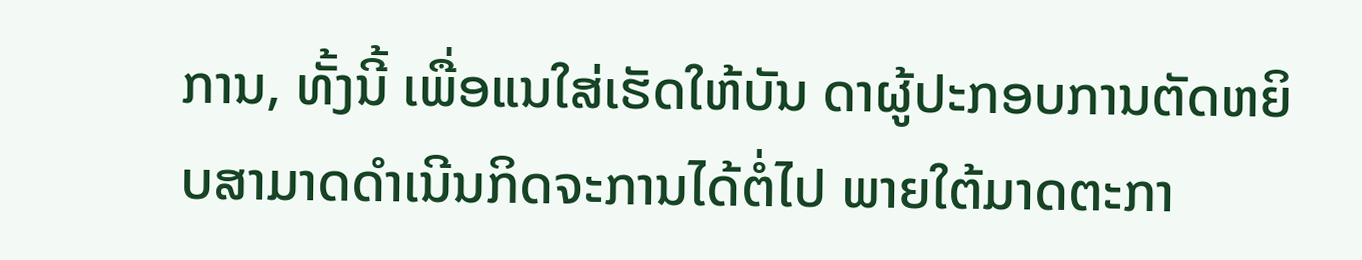ການ, ທັ້ງນີ້ ເພື່ອແນໃສ່ເຮັດໃຫ້ບັນ ດາຜູ້ປະກອບການຕັດຫຍິບສາມາດດໍາເນີນກິດຈະການໄດ້ຕໍ່ໄປ ພາຍໃຕ້ມາດຕະກາ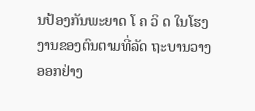ນປ້ອງກັນພະຍາດ ໂ ຄ ວິ ດ ໃນໂຮງງານຂອງຕົນຕາມທີ່ລັດ ຖະບານວາງອອກຢ່າງ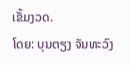ເຂັ້ມງວດ.
ໂດຍ: ບຸນຕຽງ ຈັນທະວົງ